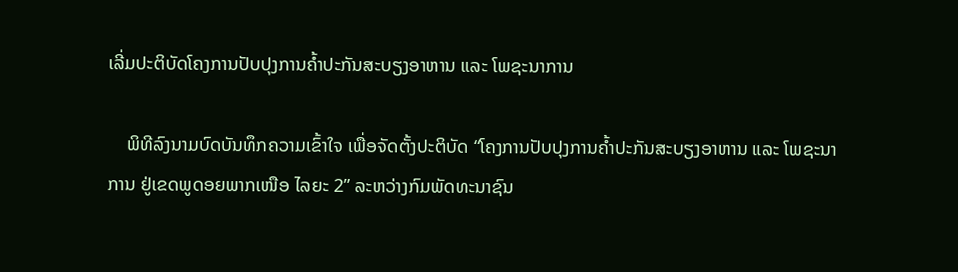ເລີ່ມປະຕິບັດໂຄງການປັບປຸງການຄໍ້າປະກັນສະບຽງອາຫານ ແລະ ໂພຊະນາການ

    ພິທີລົງນາມບົດບັນທຶກຄວາມເຂົ້າໃຈ ເພື່ອຈັດຕັ້ງປະຕິບັດ “ໂຄງການປັບປຸງການຄໍ້າປະກັນສະບຽງອາຫານ ແລະ ໂພຊະນາການ ຢູ່ເຂດພູດອຍພາກເໜືອ ໄລຍະ 2” ລະຫວ່າງກົມພັດທະນາຊົນ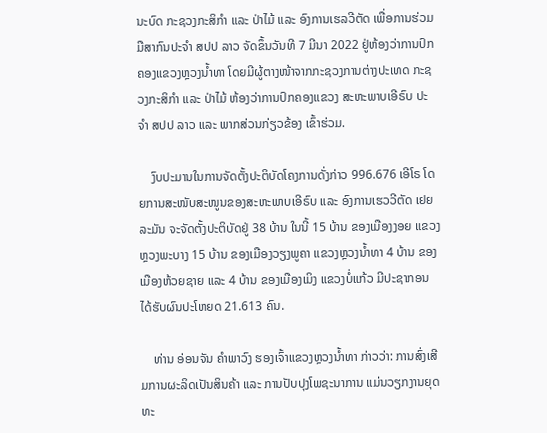ນະບົດ ກະຊວງກະສິກໍາ ແລະ ປ່າໄມ້ ແລະ ອົງການເຮລວີຕັດ ເພື່ອການຮ່ວມມືສາກົນປະຈໍາ ສປປ ລາວ ຈັດຂຶ້ນວັນທີ 7 ມີນາ 2022 ຢູ່ຫ້ອງວ່າການປົກຄອງແຂວງຫຼວງນໍ້າທາ ໂດຍມີຜູ້ຕາງໜ້າຈາກກະຊວງການຕ່າງປະເທດ ກະຊວງກະສິກຳ ແລະ ປ່າໄມ້ ຫ້ອງວ່າການປົກຄອງແຂວງ ສະຫະພາບເອີຣົບ ປະຈຳ ສປປ ລາວ ແລະ ພາກສ່ວນກ່ຽວຂ້ອງ ເຂົ້າຮ່ວມ.

    ງົບປະມານໃນການຈັດຕັ້ງປະຕິບັດໂຄງການດັ່ງກ່າວ 996.676 ເອີໂຣ ໂດຍການສະໜັບສະໜູນຂອງສະຫະພາບເອີຣົບ ແລະ ອົງການເຮວວີຕັດ ເຢຍລະມັນ ຈະຈັດຕັ້ງປະຕິບັດຢູ່ 38 ບ້ານ ໃນນີ້ 15 ບ້ານ ຂອງເມືອງງອຍ ແຂວງຫຼວງພະບາງ 15 ບ້ານ ຂອງເມືອງວຽງພູຄາ ແຂວງຫຼວງນໍ້າທາ 4 ບ້ານ ຂອງເມືອງຫ້ວຍຊາຍ ແລະ 4 ບ້ານ ຂອງເມືອງເມິງ ແຂວງບໍ່ແກ້ວ ມີປະຊາກອນໄດ້ຮັບຜົນປະໂຫຍດ 21.613 ຄົນ.

    ທ່ານ ອ່ອນຈັນ ຄໍາພາວົງ ຮອງເຈົ້າແຂວງຫຼວງນໍ້າທາ ກ່າວວ່າ: ການສົ່ງເສີມການຜະລິດເປັນສິນຄ້າ ແລະ ການປັບປຸງໂພຊະນາການ ແມ່ນວຽກງານຍຸດທະ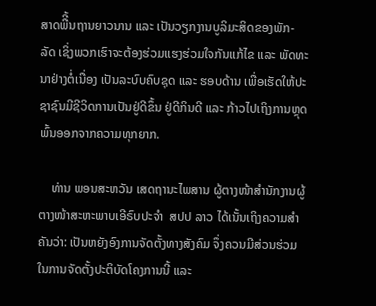ສາດພືີ້ນຖານຍາວນານ ແລະ ເປັນວຽກງານບູລິມະສິດຂອງພັກ-ລັດ ເຊິ່ງພວກເຮົາຈະຕ້ອງຮ່ວມແຮງຮ່ວມໃຈກັນແກ້ໄຂ ແລະ ພັດທະນາຢ່າງຕໍ່ເນື່ອງ ເປັນລະບົບຄົບຊຸດ ແລະ ຮອບດ້ານ ເພື່ອເຮັດໃຫ້ປະຊາຊົນມີຊີວິດການເປັນຢູ່ດີຂຶ້ນ ຢູ່ດີກິນດີ ແລະ ກ້າວໄປເຖິງການຫຼຸດພົ້ນອອກຈາກຄວາມທຸກຍາກ.

    ທ່ານ ພອນສະຫວັນ ເສດຖານະໄພສານ ຜູ້ຕາງໜ້າສໍານັກງານຜູ້ຕາງໜ້າສະຫະພາບເອີຣົບປະຈໍາ  ສປປ ລາວ ໄດ້ເນັ້ນເຖິງຄວາມສຳຄັນວ່າ: ເປັນຫຍັງອົງການຈັດຕັ້ງທາງສັງຄົມ ຈຶ່ງຄວນມີສ່ວນຮ່ວມໃນການຈັດຕັ້ງປະຕິບັດໂຄງການນີ້ ແລະ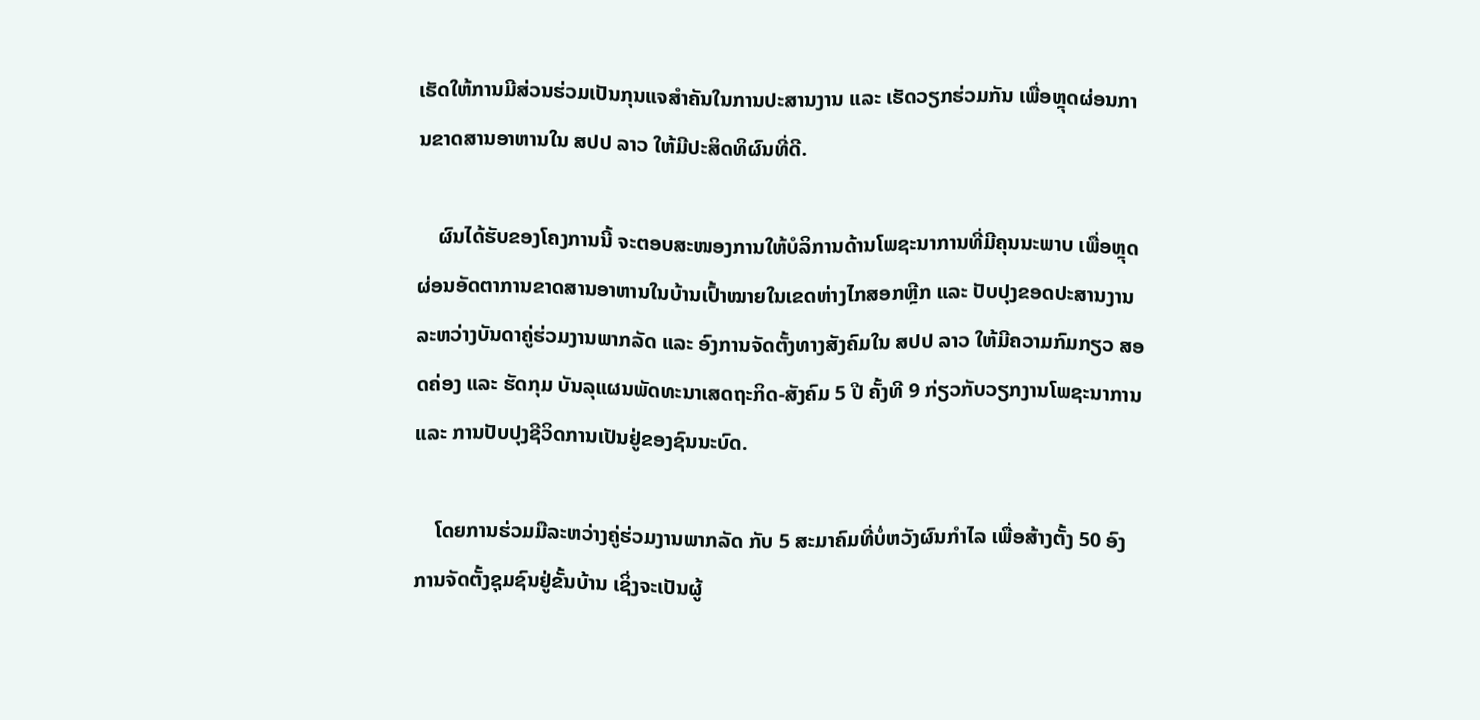ເຮັດໃຫ້ການມີສ່ວນຮ່ວມເປັນກຸນແຈສຳຄັນໃນການປະສານງານ ແລະ ເຮັດວຽກຮ່ວມກັນ ເພື່ອຫຼຸດຜ່ອນການຂາດສານອາຫານໃນ ສປປ ລາວ ໃຫ້ມີປະສິດທິຜົນທີ່ດີ.

    ຜົນໄດ້ຮັບຂອງໂຄງການນີ້ ຈະຕອບສະໜອງການໃຫ້ບໍລິການດ້ານໂພຊະນາການທີ່ມີຄຸນນະພາບ ເພື່ອຫຼຸດຜ່ອນອັດຕາການຂາດສານອາຫານໃນບ້ານເປົ້າໝາຍໃນເຂດຫ່າງໄກສອກຫຼີກ ແລະ ປັບປຸງຂອດປະສານງານລະຫວ່າງບັນດາຄູ່ຮ່ວມງານພາກລັດ ແລະ ອົງການຈັດຕັ້ງທາງສັງຄົມໃນ ສປປ ລາວ ໃຫ້ມີຄວາມກົມກຽວ ສອດຄ່ອງ ແລະ ຮັດກຸມ ບັນລຸແຜນພັດທະນາເສດຖະກິດ-ສັງຄົມ 5 ປີ ຄັ້ງທີ 9 ກ່ຽວກັບວຽກງານໂພຊະນາການ ແລະ ການປັບປຸງຊີວິດການເປັນຢູ່ຂອງຊົນນະບົດ.

    ໂດຍການຮ່ວມມືລະຫວ່າງຄູ່ຮ່ວມງານພາກລັດ ກັບ 5 ສະມາຄົມທີ່ບໍ່ຫວັງຜົນກຳໄລ ເພື່ອສ້າງຕັ້ງ 50 ອົງການຈັດຕັ້ງຊຸມຊົນຢູ່ຂັ້ນບ້ານ ເຊິ່ງຈະເປັນຜູ້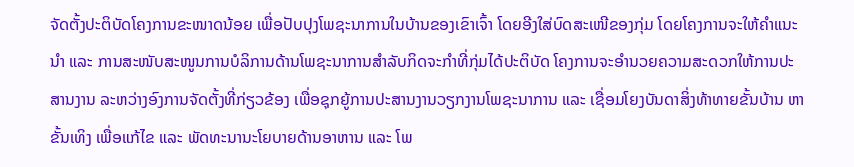ຈັດຕັ້ງປະຕິບັດໂຄງການຂະໜາດນ້ອຍ ເພື່ອປັບປຸງໂພຊະນາການໃນບ້ານຂອງເຂົາເຈົ້າ ໂດຍອີງໃສ່ບົດສະເໜີຂອງກຸ່ມ ໂດຍໂຄງການຈະໃຫ້ຄໍາແນະນໍາ ແລະ ການສະໜັບສະໜູນການບໍລິການດ້ານໂພຊະນາການສໍາລັບກິດຈະກໍາທີ່ກຸ່ມໄດ້ປະຕິບັດ ໂຄງການຈະອຳນວຍຄວາມສະດວກໃຫ້ການປະສານງານ ລະຫວ່າງອົງການຈັດຕັ້ງທີ່ກ່ຽວຂ້ອງ ເພື່ອຊຸກຍູ້ການປະສານງານວຽກງານໂພຊະນາການ ແລະ ເຊື່ອມໂຍງບັນດາສິ່ງທ້າທາຍຂັ້ນບ້ານ ຫາຂັ້ນເທິງ ເພື່ອແກ້ໄຂ ແລະ ພັດທະນານະໂຍບາຍດ້ານອາຫານ ແລະ ໂພ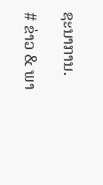ຊະນາການ.

# ຂ່າວ & ພາ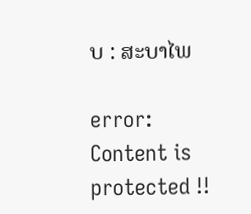ບ : ສະບາໄພ

error: Content is protected !!